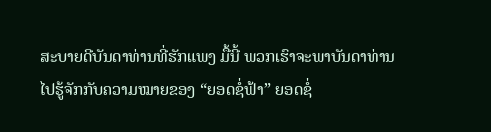ສະບາຍດີບັນດາທ່ານທີ່ຮັກແພງ ມື້ນີ້ ພວກເຮົາຈະພາບັນດາທ່ານໄປຮູ້ຈັກກັບຄວາມໝາຍຂອງ “ຍອດຊໍ່ຟ້າ” ຍອດຊໍ່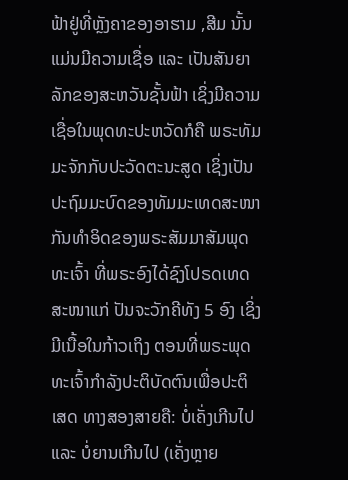ຟ້າຢູ່ທີ່ຫຼັງຄາຂອງອາຮາມ ,ສີມ ນັ້ນແມ່ນມີຄວາມເຊື່ອ ແລະ ເປັນສັນຍາລັກຂອງສະຫວັນຊັ້ນຟ້າ ເຊິ່ງມີຄວາມເຊື່ອໃນພຸດທະປະຫວັດກໍຄື ພຣະທັມມະຈັກກັບປະວັດຕະນະສູດ ເຊິ່ງເປັນປະຖົມມະບົດຂອງທັມມະເທດສະໜາ ກັນທຳອິດຂອງພຣະສັມມາສັມພຸດທະເຈົ້າ ທີ່ພຣະອົງໄດ້ຊົງໂປຣດເທດສະໜາແກ່ ປັນຈະວັກຄີທັງ 5 ອົງ ເຊິ່ງມີເນື້ອໃນກ້າວເຖິງ ຕອນທີ່ພຣະພຸດທະເຈົ້າກຳລັງປະຕິບັດຕົນເພື່ອປະຕິເສດ ທາງສອງສາຍຄື: ບໍ່ເຄັ່ງເກີນໄປ ແລະ ບໍ່ຍານເກີນໄປ (ເຄັ່ງຫຼາຍ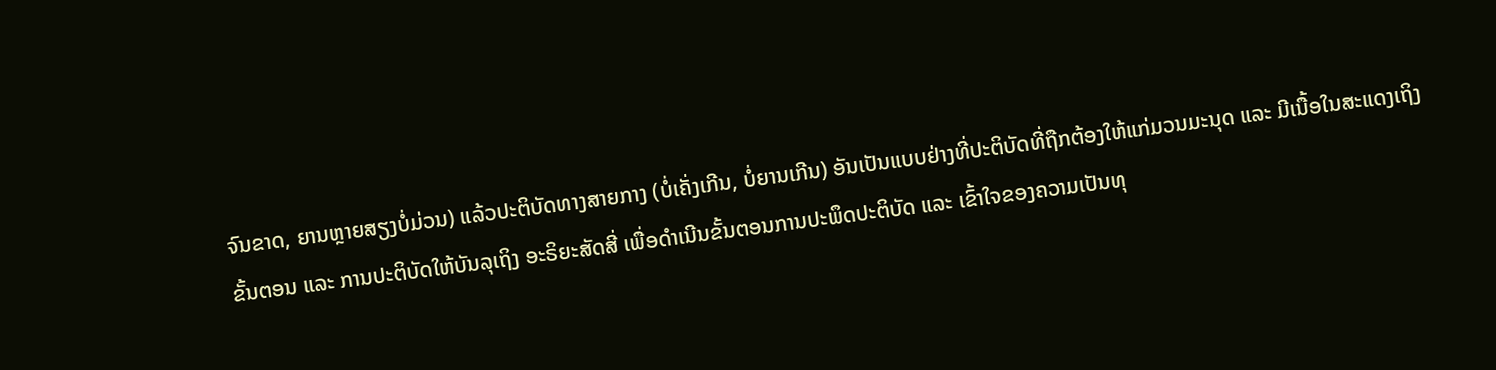ຈົນຂາດ, ຍານຫຼາຍສຽງບໍ່ມ່ວນ) ແລ້ວປະຕິບັດທາງສາຍກາງ (ບໍ່ເຄັ່ງເກີນ, ບໍ່ຍານເກີນ) ອັນເປັນແບບຢ່າງທີ່ປະຕິບັດທີ່ຖືກຕ້ອງໃຫ້ແກ່ມວນມະນຸດ ແລະ ມີເນື້ອໃນສະແດງເຖິງຂັ້ນຕອນ ແລະ ການປະຕິບັດໃຫ້ບັນລຸເຖິງ ອະຣິຍະສັດສີ່ ເພື່ອດຳເນີນຂັ້ນຕອນການປະພຶດປະຕິບັດ ແລະ ເຂົ້າໃຈຂອງຄວາມເປັນທຸ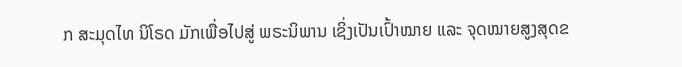ກ ສະມຸດໄທ ນິໂຣດ ມັກເພື່ອໄປສູ່ ພຣະນິພານ ເຊິ່ງເປັນເປົ້າໝາຍ ແລະ ຈຸດໝາຍສູງສຸດຂ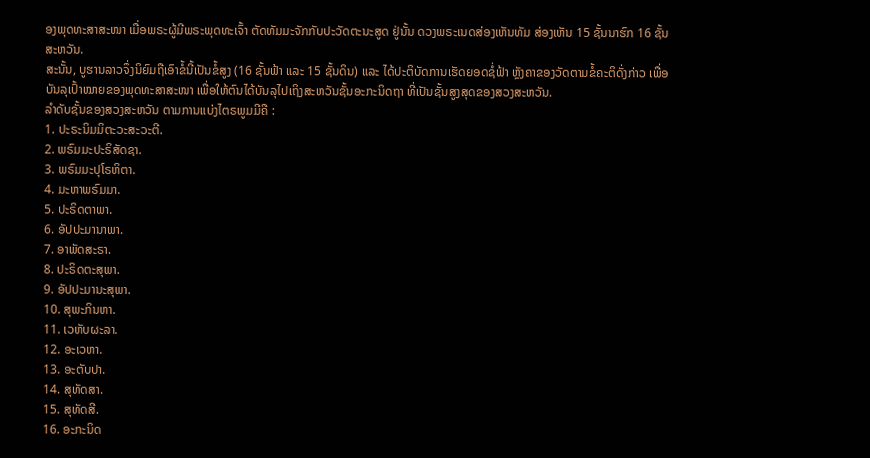ອງພຸດທະສາສະໜາ ເມື່ອພຣະຜູ້ມີພຣະພຸດທະເຈົ້າ ຕັດທັມມະຈັກກັບປະວັດຕະນະສູດ ຢູ່ນັ້ນ ດວງພຣະເນດສ່ອງເຫັນທັມ ສ່ອງເຫັນ 15 ຊັ້ນນາຮົກ 16 ຊັ້ນສະຫວັນ.
ສະນັ້ນ, ບູຮານລາວຈຶ່ງນິຍົມຖືເອົາຂໍ້ນີ້ເປັນຂໍ້ສູງ (16 ຊັ້ນຟ້າ ແລະ 15 ຊັ້ນດິນ) ແລະ ໄດ້ປະຕິບັດການເຮັດຍອດຊໍ່ຟ້າ ຫຼັງຄາຂອງວັດຕາມຂໍ້ຄະຕິດັ່ງກ່າວ ເພື່ອບັນລຸເປົ້າໝາຍຂອງພຸດທະສາສະໜາ ເພື່ອໃຫ້ຕົນໄດ້ບັນລຸໄປເຖິງສະຫວັນຊັ້ນອະກະນິດຖາ ທີ່ເປັນຊັ້ນສູງສຸດຂອງສວງສະຫວັນ.
ລຳດັບຊັ້ນຂອງສວງສະຫວັນ ຕາມການແບ່ງໄຕຣພູມມີຄື :
1. ປະຣະນິມມິຕະວະສະວະຕີ.
2. ພຣົມມະປະຣິສັດຊາ.
3. ພຣົມມະປຸໂຣຫິຕາ.
4. ມະຫາພຣົມມາ.
5. ປະຣິດຕາພາ.
6. ອັປປະມານາພາ.
7. ອາພັດສະຣາ.
8. ປະຣິດຕະສຸພາ.
9. ອັປປະມານະສຸພາ.
10. ສຸພະກິນຫາ.
11. ເວຫັບຜະລາ.
12. ອະເວຫາ.
13. ອະຕັບປາ.
14. ສຸທັດສາ.
15. ສຸທັດສີ.
16. ອະກະນິດ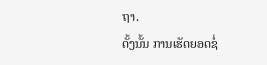ຖາ.
ດັ້ງນັ້ນ ການເຮັດຍອດຊໍ່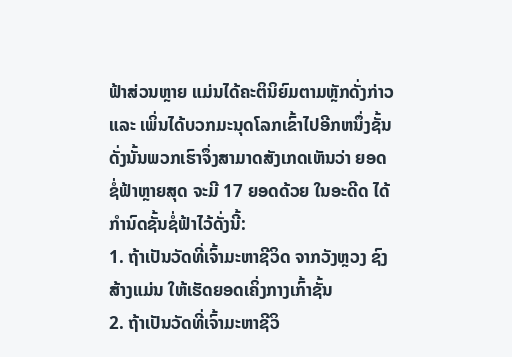ຟ້າສ່ວນຫຼາຍ ແມ່ນໄດ້ຄະຕິນິຍົມຕາມຫຼັກດັ່ງກ່າວ ແລະ ເພິ່ນໄດ້ບວກມະນຸດໂລກເຂົ້າໄປອີກຫນຶ່ງຊັ້ນ ດັ່ງນັ້ນພວກເຮົາຈຶ່ງສາມາດສັງເກດເຫັນວ່າ ຍອດຊໍ່ຟ້າຫຼາຍສຸດ ຈະມີ 17 ຍອດດ້ວຍ ໃນອະດີດ ໄດ້ກຳນົດຊັ້ນຊໍ່ຟ້າໄວ້ດັ່ງນີ້:
1. ຖ້າເປັນວັດທີ່ເຈົ້າມະຫາຊີວິດ ຈາກວັງຫຼວງ ຊົງສ້າງແມ່ນ ໃຫ້ເຮັດຍອດເຄິ່ງກາງເກົ້າຊັ້ນ
2. ຖ້າເປັນວັດທີ່ເຈົ້າມະຫາຊີວິ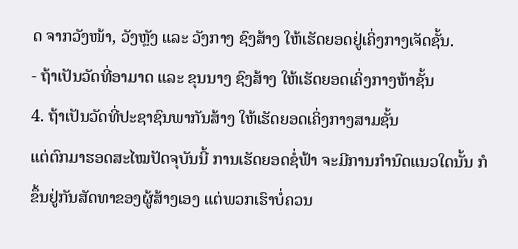ດ ຈາກວັງໜ້າ, ວັງຫຼັງ ແລະ ວັງກາງ ຊົງສ້າງ ໃຫ້ເຮັດຍອດຢູ່ເຄິ່ງກາງເຈັດຊັ້ນ.
- ຖ້າເປັນວັດທີ່ອາມາດ ແລະ ຂຸນນາງ ຊົງສ້າງ ໃຫ້ເຮັດຍອດເຄິ່ງກາງຫ້າຊັ້ນ
4. ຖ້າເປັນວັດທີ່ປະຊາຊົນພາກັນສ້າງ ໃຫ້ເຮັດຍອດເຄິ່ງກາງສາມຊັ້ນ
ແຕ່ຕົກມາຮອດສະໄໝປັດຈຸບັນນີ້ ການເຮັດຍອດຊໍ່ຟ້າ ຈະມີການກຳນົດແນວໃດນັ້ນ ກໍຂຶ້ນຢູ່ກັນສັດທາຂອງຜູ້ສ້າງເອງ ແຕ່ພວກເຮົາບໍ່ຄວນ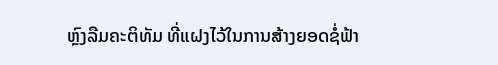ຫຼົງລືມຄະຕິທັມ ທີ່ແຝງໄວ້ໃນການສ້າງຍອດຊໍ່ຟ້າ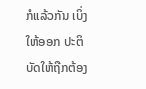ກໍແລ້ວກັນ ເບິ່ງໃຫ້ອອກ ປະຕິບັດໃຫ້ຖືກຕ້ອງ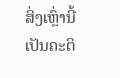ສິ່ງເຫຼົ່ານີ້ເປັນຄະຕິ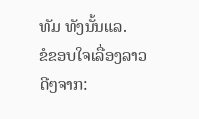ທັມ ທັງນັ້ນແລ.
ຂໍຂອບໃຈເລື່ອງລາວດີໆຈາກ: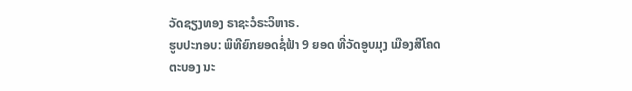ວັດຊຽງທອງ ຣາຊະວໍຣະວິຫາຣ.
ຮູບປະກອບ: ພິທີຍົກຍອດຊໍ່ຟ້າ 9 ຍອດ ທີ່ວັດອູບມຸງ ເມືອງສີໂຄດຕະບອງ ນະ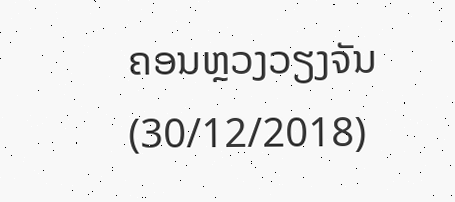ຄອນຫຼວງວຽງຈັນ (30/12/2018)